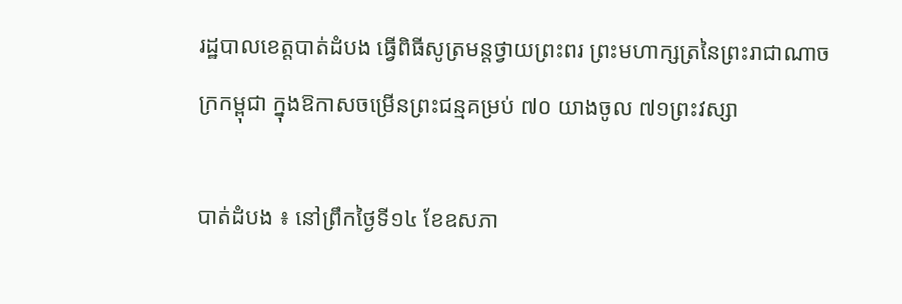រដ្ឋបាលខេត្តបាត់ដំបង ធ្វើពិធីសូត្រមន្តថ្វាយព្រះពរ ព្រះមហាក្សត្រនៃព្រះរាជាណាចក្រកម្ពុជា ក្នុងឱកាសចម្រើនព្រះជន្មគម្រប់ ៧០ យាងចូល ៧១ព្រះវស្សា

បាត់ដំបង ៖ នៅព្រឹកថ្ងៃទី១៤ ខែឧសភា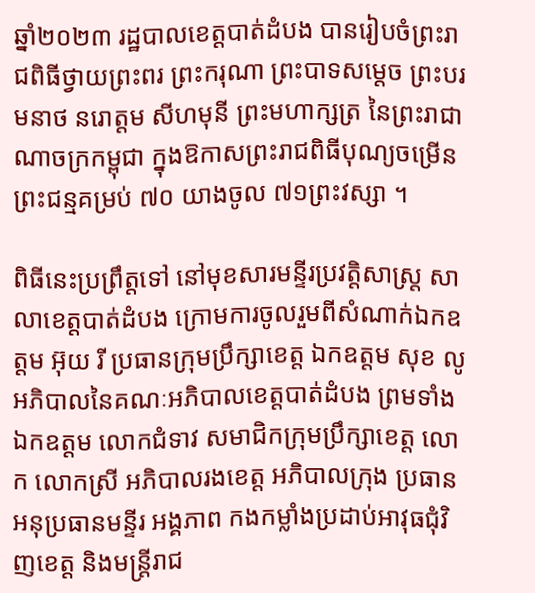ឆ្នាំ២០២៣ រដ្ឋបាលខេត្តបាត់ដំបង បានរៀបចំព្រះរាជពិធីថ្វាយព្រះពរ ព្រះករុណា ព្រះបាទសម្តេច ព្រះបរមនាថ នរោត្តម សីហមុនី ព្រះមហាក្សត្រ នៃព្រះរាជាណាចក្រកម្ពុជា ក្នុងឱកាសព្រះរាជពិធីបុណ្យចម្រើនព្រះជន្មគម្រប់ ៧០ យាងចូល ៧១ព្រះវស្សា ។

ពិធីនេះប្រព្រឹត្តទៅ នៅមុខសារមន្ទីរប្រវត្តិសាស្រ្ដ សាលាខេត្តបាត់ដំបង ក្រោមការចូលរួមពីសំណាក់ឯកឧត្តម អ៊ុយ រី ប្រធានក្រុមប្រឹក្សាខេត្ត ឯកឧត្តម សុខ លូ អភិបាលនៃគណៈអភិបាលខេត្តបាត់ដំបង ព្រមទាំង ឯកឧត្តម លោកជំទាវ សមាជិកក្រុមប្រឹក្សាខេត្ត លោក លោកស្រី អភិបាលរងខេត្ត អភិបាលក្រុង ប្រធាន អនុប្រធានមន្ទីរ អង្គភាព កងកម្លាំងប្រដាប់អាវុធជុំវិញខេត្ត និងមន្រ្ដីរាជ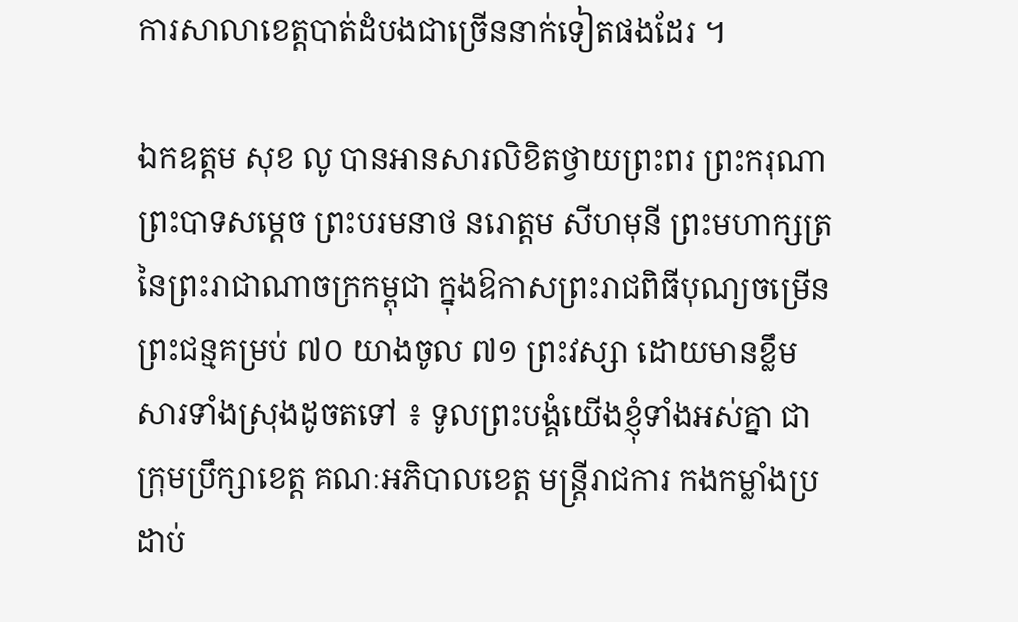ការសាលាខេត្តបាត់ដំបងជាច្រើននាក់ទៀតផងដែរ ។

ឯកឧត្តម សុខ លូ បានអានសារលិខិតថ្វាយព្រះពរ ព្រះករុណា ព្រះបាទសម្តេច ព្រះបរមនាថ នរោត្តម សីហមុនី ព្រះមហាក្សត្រ នៃព្រះរាជាណាចក្រកម្ពុជា ក្នុងឱកាសព្រះរាជពិធីបុណ្យចម្រើនព្រះជន្មគម្រប់ ៧០ យាងចូល ៧១ ព្រះវស្សា ដោយមានខ្លឹមសារទាំងស្រុងដូចតទៅ ៖ ទូលព្រះបង្គំយើងខ្ញុំទាំងអស់គ្នា ជាក្រុមប្រឹក្សាខេត្ត គណៈអភិបាលខេត្ដ មន្ដ្រីរាជការ កងកម្លាំងប្រដាប់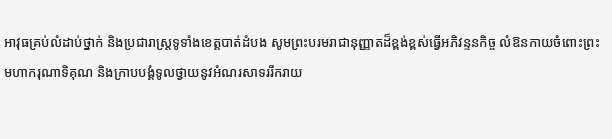អាវុធគ្រប់លំដាប់ថ្នាក់ និងប្រជារាស្ដ្រទូទាំងខេត្ដបាត់ដំបង សូមព្រះបរមរាជានុញ្ញាតដ៏ខ្ពង់ខ្ពស់ធ្វើអភិវន្ទនកិច្ច លំឱនកាយចំពោះព្រះមហាករុណាទិគុណ និងក្រាបបង្គំទូលថ្វាយនូវអំណរសាទររីករាយ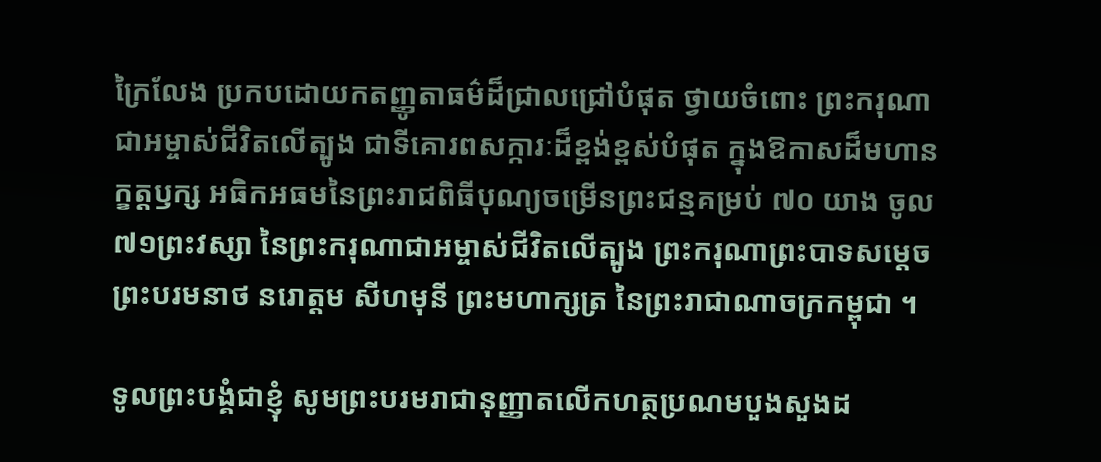ក្រៃលែង ប្រកបដោយកតញ្ញូតាធម៌ដ៏ជ្រាលជ្រៅបំផុត ថ្វាយចំពោះ ព្រះករុណាជាអម្ចាស់ជីវិតលើត្បូង ជាទីគោរពសក្ការៈដ៏ខ្ពង់ខ្ពស់បំផុត ក្នុងឱកាសដ៏មហានក្ខត្ដឫក្ស អធិកអធមនៃព្រះរាជពិធីបុណ្យចម្រើនព្រះជន្មគម្រប់ ៧០ យាង ចូល៧១ព្រះវស្សា នៃព្រះករុណាជាអម្ចាស់ជីវិតលើត្បូង ព្រះករុណាព្រះបាទសម្ដេច ព្រះបរមនាថ នរោត្ដម សីហមុនី ព្រះមហាក្សត្រ នៃព្រះរាជាណាចក្រកម្ពុជា ។

ទូលព្រះបង្គំជាខ្ញុំ សូមព្រះបរមរាជានុញ្ញាតលើកហត្ថប្រណមបួងសួងដ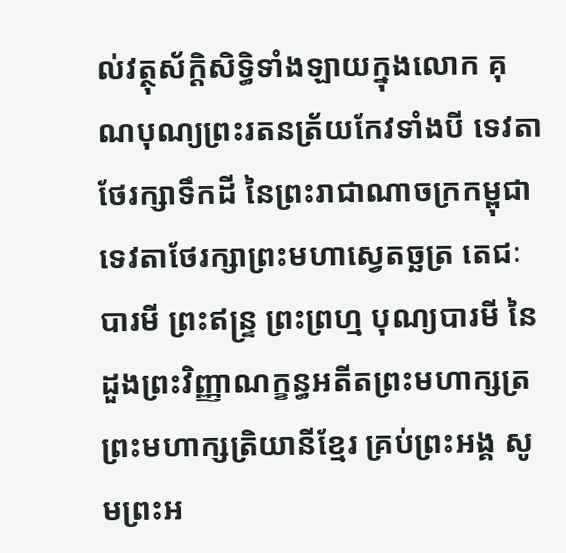ល់វត្ថុស័ក្តិសិទ្ធិទាំងឡាយក្នុងលោក គុណបុណ្យព្រះរតនត្រ័យកែវទាំងបី ទេវតាថែរក្សាទឹកដី នៃព្រះរាជាណាចក្រកម្ពុជា ទេវតាថែរក្សាព្រះមហាស្វេតច្ឆត្រ តេជៈបារមី ព្រះឥន្ទ្រ ព្រះព្រហ្ម បុណ្យបារមី នៃដួងព្រះវិញ្ញាណក្ខន្ធអតីតព្រះមហាក្សត្រ ព្រះមហាក្សត្រិយានីខ្មែរ គ្រប់ព្រះអង្គ សូមព្រះអ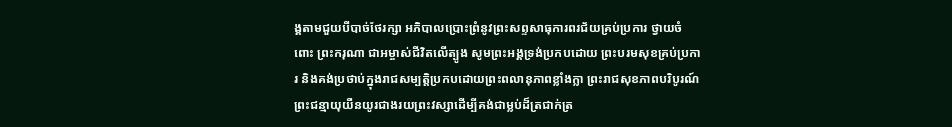ង្គតាមជួយបីបាច់ថែរក្សា អភិបាលប្រោះព្រំនូវព្រះសព្ទសាធុការពរជ័យគ្រប់ប្រការ ថ្វាយចំពោះ ព្រះករុណា ជាអម្ចាស់ជីវិតលើត្បូង សូមព្រះអង្គទ្រង់ប្រកបដោយ ព្រះបរមសុខគ្រប់ប្រការ និងគង់ប្រថាប់ក្នុងរាជសម្បត្តិប្រកបដោយព្រះពលានុភាពខ្លាំងក្លា ព្រះរាជសុខភាពបរិបូរណ៍ ព្រះជន្មាយុយឺនយូរជាងរយព្រះវស្សាដើម្បីគង់ជាម្លប់ដ៏ត្រជាក់ត្រ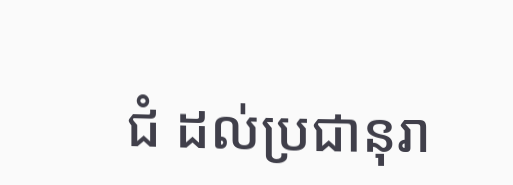ជំ ដល់ប្រជានុរា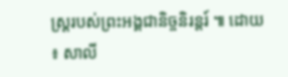ស្រ្តរបស់ព្រះអង្គជានិច្ចនិរន្តរ៍ ៕ ដោយ ៖ សាលី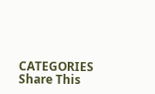CATEGORIES
Share This